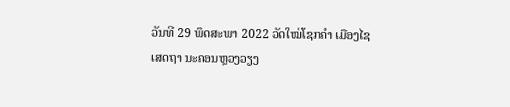ວັນທີ 29 ພຶດສະພາ 2022 ວັດໃໝ່ໂຊກຄໍາ ເມືອງໄຊເສດຖາ ນະຄອນຫຼວງວຽງ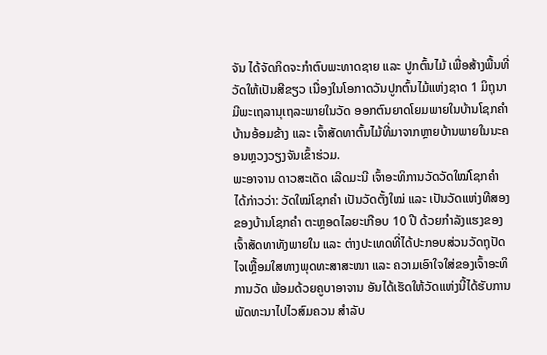ຈັນ ໄດ້ຈັດກິດຈະກຳຕົບພະທາດຊາຍ ແລະ ປູກຕົ້ນໄມ້ ເພື່ອສ້າງພື້ນທີ່ວັດໃຫ້ເປັນສີຂຽວ ເນື່ອງໃນໂອກາດວັນປູກຕົ້ນໄມ້ແຫ່ງຊາດ 1 ມິຖຸນາ ມີພະເຖລານຸເຖລະພາຍໃນວັດ ອອກຕົນຍາດໂຍມພາຍໃນບ້ານໂຊກຄຳ ບ້ານອ້ອມຂ້າງ ແລະ ເຈົ້າສັດທາຕົ້ນໄມ້ທີ່ມາຈາກຫຼາຍບ້ານພາຍໃນນະຄອນຫຼວງວຽງຈັນເຂົ້າຮ່ວມ.
ພະອາຈານ ດາວສະເດັດ ເລີດມະນີ ເຈົ້າອະທິການວັດວັດໃໝ່ໂຊກຄໍາ ໄດ້ກ່າວວ່າ: ວັດໃໝ່ໂຊກຄໍາ ເປັນວັດຕັ້ງໃໝ່ ແລະ ເປັນວັດແຫ່ງທີສອງຂອງບ້ານໂຊກຄຳ ຕະຫຼອດໄລຍະເກືອບ 10 ປີ ດ້ວຍກຳລັງແຮງຂອງເຈົ້າສັດທາທັງພາຍໃນ ແລະ ຕ່າງປະເທດທີ່ໄດ້ປະກອບສ່ວນວັດຖຸປັດໄຈເຫຼື້ອມໃສທາງພຸດທະສາສະໜາ ແລະ ຄວາມເອົາໃຈໃສ່ຂອງເຈົ້າອະທິການວັດ ພ້ອມດ້ວຍຄູບາອາຈານ ອັນໄດ້ເຮັດໃຫ້ວັດແຫ່ງນີ້ໄດ້ຮັບການພັດທະນາໄປໄວສົມຄວນ ສໍາລັບ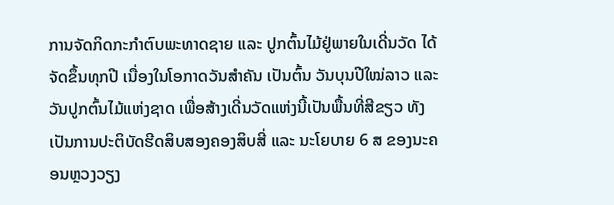ການຈັດກິດກະກຳຕົບພະທາດຊາຍ ແລະ ປູກຕົ້ນໄມ້ຢູ່ພາຍໃນເດີ່ນວັດ ໄດ້ຈັດຂຶ້ນທຸກປີ ເນື່ອງໃນໂອກາດວັນສຳຄັນ ເປັນຕົ້ນ ວັນບຸນປີໃໝ່ລາວ ແລະ ວັນປູກຕົ້ນໄມ້ແຫ່ງຊາດ ເພື່ອສ້າງເດີ່ນວັດແຫ່ງນີ້ເປັນພື້ນທີ່ສີຂຽວ ທັງເປັນການປະຕິບັດຮີດສິບສອງຄອງສິບສີ່ ແລະ ນະໂຍບາຍ 6 ສ ຂອງນະຄອນຫຼວງວຽງ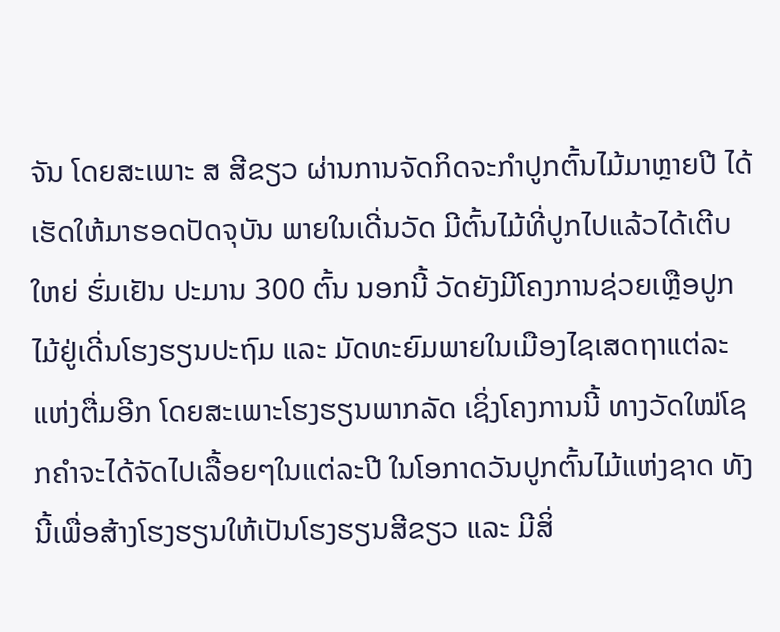ຈັນ ໂດຍສະເພາະ ສ ສີຂຽວ ຜ່ານການຈັດກິດຈະກຳປູກຕົ້ນໄມ້ມາຫຼາຍປີ ໄດ້ເຮັດໃຫ້ມາຮອດປັດຈຸບັນ ພາຍໃນເດີ່ນວັດ ມີຕົ້ນໄມ້ທີ່ປູກໄປແລ້ວໄດ້ເຕີບໃຫຍ່ ຮົ່ມເຢັນ ປະມານ 300 ຕົ້ນ ນອກນີ້ ວັດຍັງມີໂຄງການຊ່ວຍເຫຼືອປູກໄມ້ຢູ່ເດີ່ນໂຮງຮຽນປະຖົມ ແລະ ມັດທະຍົມພາຍໃນເມືອງໄຊເສດຖາແຕ່ລະແຫ່ງຕື່ມອີກ ໂດຍສະເພາະໂຮງຮຽນພາກລັດ ເຊິ່ງໂຄງການນີ້ ທາງວັດໃໝ່ໂຊກຄຳຈະໄດ້ຈັດໄປເລື້ອຍໆໃນແຕ່ລະປີ ໃນໂອກາດວັນປູກຕົ້ນໄມ້ແຫ່ງຊາດ ທັງນີ້ເພື່ອສ້າງໂຮງຮຽນໃຫ້ເປັນໂຮງຮຽນສີຂຽວ ແລະ ມີສິ່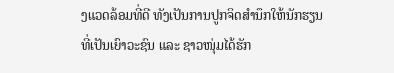ງແວດລ້ອມທີ່ດີ ທັງເປັນການປູກຈິດສຳນຶກໃຫ້ນັກຮຽນທີ່ເປັນເຍົາວະຊົນ ແລະ ຊາວໜຸ່ມໄດ້ຮັກ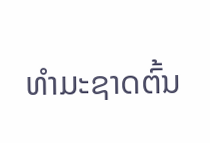ທຳມະຊາດຕົ້ນ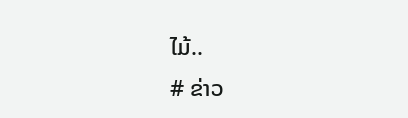ໄມ້..
# ຂ່າວ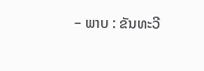– ພາບ : ຂັນທະວີ